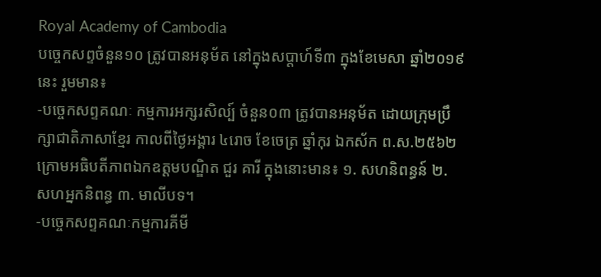Royal Academy of Cambodia
បច្ចេកសព្ទចំនួន១០ ត្រូវបានអនុម័ត នៅក្នុងសប្តាហ៍ទី៣ ក្នុងខែមេសា ឆ្នាំ២០១៩នេះ រួមមាន៖
-បច្ចេកសព្ទគណៈ កម្មការអក្សរសិល្ប៍ ចំនួន០៣ ត្រូវបានអនុម័ត ដោយក្រុមប្រឹក្សាជាតិភាសាខ្មែរ កាលពីថ្ងៃអង្គារ ៤រោច ខែចេត្រ ឆ្នាំកុរ ឯកស័ក ព.ស.២៥៦២ ក្រោមអធិបតីភាពឯកឧត្តមបណ្ឌិត ជួរ គារី ក្នុងនោះមាន៖ ១. សហនិពន្ធន៍ ២. សហអ្នកនិពន្ធ ៣. មាលីបទ។
-បច្ចេកសព្ទគណៈកម្មការគីមី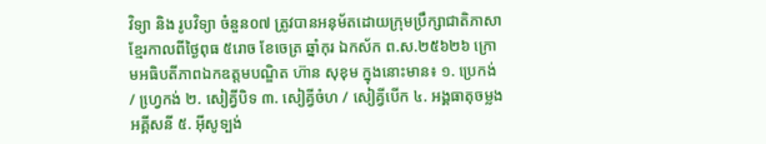វិទ្យា និង រូបវិទ្យា ចំនួន០៧ ត្រូវបានអនុម័តដោយក្រុមប្រឹក្សាជាតិភាសាខ្មែរកាលពីថ្ងៃពុធ ៥រោច ខែចេត្រ ឆ្នាំកុរ ឯកស័ក ព.ស.២៥៦២៦ ក្រោមអធិបតីភាពឯកឧត្តមបណ្ឌិត ហ៊ាន សុខុម ក្នុងនោះមាន៖ ១. ប្រេកង់ / ហ្វេ្រកង់ ២. សៀគ្វីបិទ ៣. សៀគ្វីចំហ / សៀគ្វីបើក ៤. អង្គធាតុចម្លងអគ្គីសនី ៥. អ៊ីសូទ្បង់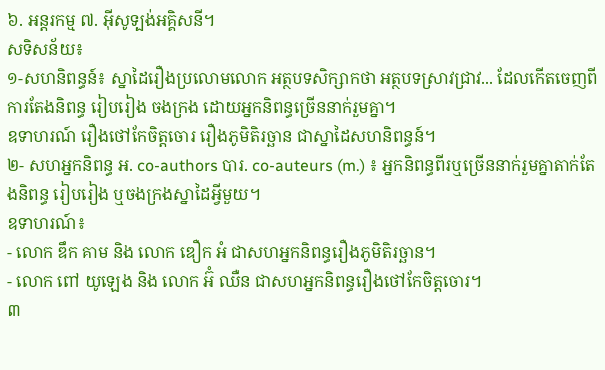៦. អន្តរកម្ម ៧. អ៊ីសូទ្បង់អគ្គិសនី។
សទិសន័យ៖
១-សហនិពន្ធន៍៖ ស្នាដៃរឿងប្រលោមលោក អត្ថបទសិក្សាកថា អត្ថបទស្រាវជ្រាវ... ដែលកើតចេញពីការតែងនិពន្ធ រៀបរៀង ចងក្រង ដោយអ្នកនិពន្ធច្រើននាក់រួមគ្នា។
ឧទាហរណ៍ រឿងថៅកែចិត្តចោរ រឿងភូមិតិរច្ឆាន ជាស្នាដៃសហនិពន្ធន៍។
២- សហអ្នកនិពន្ធ អ. co-authors បារ. co-auteurs (m.) ៖ អ្នកនិពន្ធពីរឬច្រើននាក់រួមគ្នាតាក់តែងនិពន្ធ រៀបរៀង ឬចងក្រងស្នាដៃអ្វីមួយ។
ឧទាហរណ៍៖
- លោក ឌឹក គាម និង លោក ឌឿក អំ ជាសហអ្នកនិពន្ធរឿងភូមិតិរច្ឆាន។
- លោក ពៅ យូឡេង និង លោក អ៊ំ ឈឺន ជាសហអ្នកនិពន្ធរឿងថៅកែចិត្តចោរ។
៣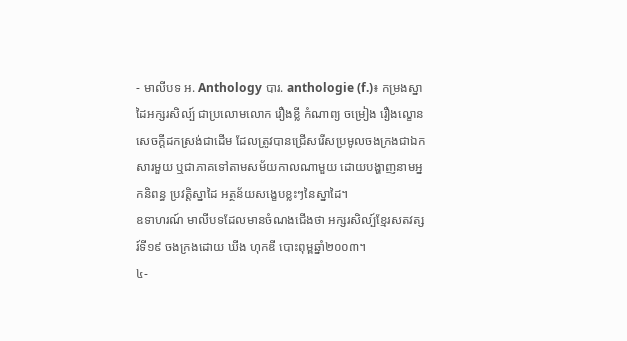- មាលីបទ អ. Anthology បារ. anthologie (f.)៖ កម្រងស្នាដៃអក្សរសិល្ប៍ ជាប្រលោមលោក រឿងខ្លី កំណាព្យ ចម្រៀង រឿងល្ខោន សេចក្តីដកស្រង់ជាដើម ដែលត្រូវបានជ្រើសរើសប្រមូលចងក្រងជាឯកសារមួយ ឬជាភាគទៅតាមសម័យកាលណាមួយ ដោយបង្ហាញនាមអ្នកនិពន្ធ ប្រវត្តិស្នាដៃ អត្ថន័យសង្ខេបខ្លះៗនៃស្នាដៃ។
ឧទាហរណ៍ មាលីបទដែលមានចំណងជើងថា អក្សរសិល្ប៍ខ្មែរសតវត្សរ៍ទី១៩ ចងក្រងដោយ ឃីង ហុកឌី បោះពុម្ពឆ្នាំ២០០៣។
៤-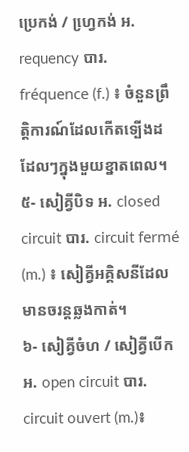ប្រេកង់ / ហ្វេ្រកង់ អ. requency បារ. fréquence (f.) ៖ ចំនួនព្រឹត្តិការណ៍ដែលកើតទ្បើងដដែលៗក្នុងមួយខ្នាតពេល។
៥- សៀគ្វីបិទ អ. closed circuit បារ. circuit fermé (m.) ៖ សៀគ្វីអគ្គិសនីដែលមានចរន្តឆ្លងកាត់។
៦- សៀគ្វីចំហ / សៀគ្វីបើក អ. open circuit បារ. circuit ouvert (m.)៖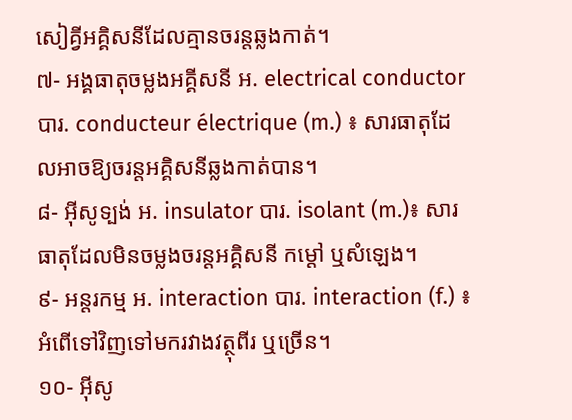សៀគ្វីអគ្គិសនីដែលគ្មានចរន្តឆ្លងកាត់។
៧- អង្គធាតុចម្លងអគ្គីសនី អ. electrical conductor បារ. conducteur électrique (m.) ៖ សារធាតុដែលអាចឱ្យចរន្តអគ្គិសនីឆ្លងកាត់បាន។
៨- អ៊ីសូទ្បង់ អ. insulator បារ. isolant (m.)៖ សារធាតុដែលមិនចម្លងចរន្តអគ្គិសនី កម្តៅ ឬសំឡេង។
៩- អន្តរកម្ម អ. interaction បារ. interaction (f.) ៖ អំពើទៅវិញទៅមករវាងវត្ថុពីរ ឬច្រើន។
១០- អ៊ីសូ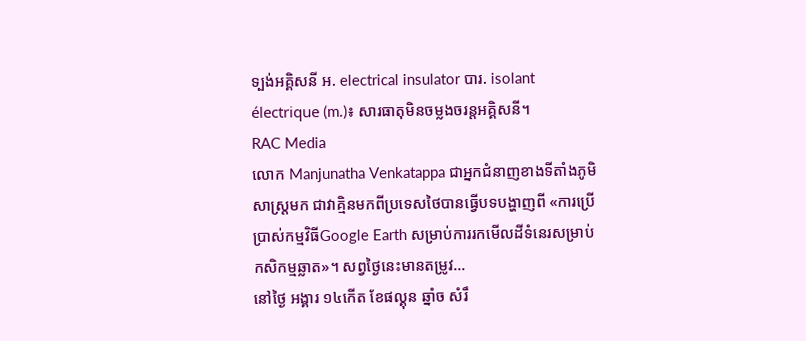ទ្បង់អគ្គិសនី អ. electrical insulator បារ. isolant électrique (m.)៖ សារធាតុមិនចម្លងចរន្តអគ្គិសនី។
RAC Media
លោក Manjunatha Venkatappa ជាអ្នកជំនាញខាងទីតាំងភូមិសាស្រ្តមក ជាវាគ្មិនមកពីប្រទេសថៃបានធ្វើបទបង្ហាញពី «ការប្រើប្រាស់កម្មវិធីGoogle Earth សម្រាប់ការរកមើលដីទំនេរសម្រាប់កសិកម្មឆ្លាត»។ សព្វថ្ងៃនេះមានតម្រូវ...
នៅថ្ងៃ អង្គារ ១៤កើត ខែផល្គុន ឆ្នាំច សំរឹ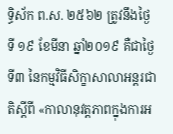ទ្ធិស័ក ព.ស. ២៥៦២ ត្រូវនឹងថ្ងៃទី ១៩ ខែមីនា ឆ្នាំ២០១៩ គឺជាថ្ងៃទី៣ នៃកម្មវិធីសិក្ខាសាលាអន្តរជាតិស្តីពី «កាលានុវត្តភាពក្នុងការអ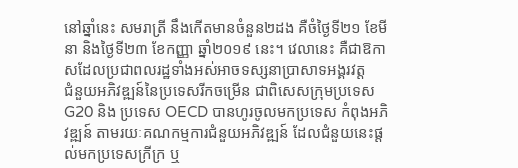នៅឆ្នាំនេះ សមរាត្រី នឹងកើតមានចំនួន២ដង គឺចំថ្ងៃទី២១ ខែមីនា និងថ្ងៃទី២៣ ខែកញ្ញា ឆ្នាំ២០១៩ នេះ។ វេលានេះ គឺជាឱកាសដែលប្រជាពលរដ្ឋទាំងអស់អាចទស្សនាប្រាសាទអង្គរវត្ត
ជំនួយអភិវឌ្ឍន៍នៃប្រទេសរីកចម្រើន ជាពិសេសក្រុមប្រទេស G20 និង ប្រទេស OECD បានហូរចូលមកប្រទេស កំពុងអភិវឌ្ឍន៍ តាមរយៈគណកម្មការជំនួយអភិវឌ្ឍន៍ ដែលជំនួយនេះផ្តល់មកប្រទេសក្រីក្រ ឬ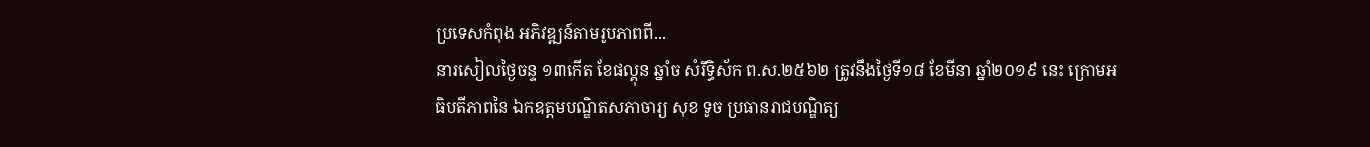ប្រទេសកំពុង អភិវឌ្ឍន៍តាមរូបភាពពី...
នារសៀលថ្ងៃចន្ទ ១៣កើត ខែផល្គុន ឆ្នាំច សំរឹទ្ធិស័ក ព.ស.២៥៦២ ត្រូវនឹងថ្ងៃទី១៨ ខែមីនា ឆ្នាំ២០១៩ នេះ ក្រោមអធិបតីភាពនៃ ឯកឧត្តមបណ្ឌិតសភាចារ្យ សុខ ទូច ប្រធានរាជបណ្ឌិត្យ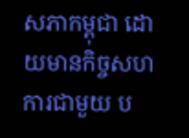សភាកម្ពុជា ដោយមានកិច្ចសហការជាមួយ ប